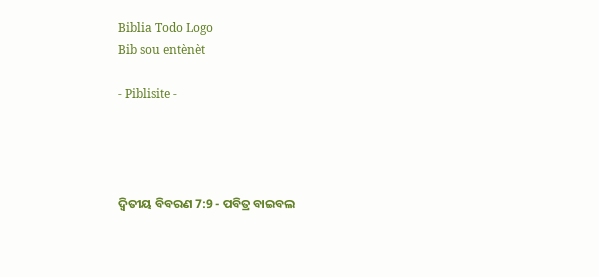Biblia Todo Logo
Bib sou entènèt

- Piblisite -




ଦ୍ଵିତୀୟ ବିବରଣ 7:9 - ପବିତ୍ର ବାଇବଲ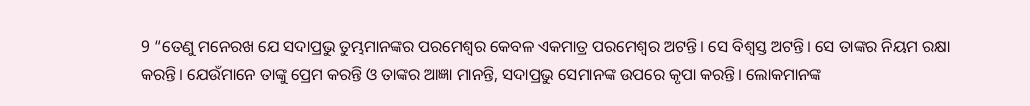9 “ତେଣୁ ମନେରଖ ଯେ ସଦାପ୍ରଭୁ ତୁମ୍ଭମାନଙ୍କର ପରମେଶ୍ୱର କେବଳ ଏକମାତ୍ର ପରମେଶ୍ୱର ଅଟନ୍ତି। ସେ ବିଶ୍ୱସ୍ତ ଅଟନ୍ତି। ସେ ତାଙ୍କର ନିୟମ ରକ୍ଷା କରନ୍ତି। ଯେଉଁମାନେ ତାଙ୍କୁ ପ୍ରେମ କରନ୍ତି ଓ ତାଙ୍କର ଆଜ୍ଞା ମାନନ୍ତି, ସଦାପ୍ରଭୁ ସେମାନଙ୍କ ଉପରେ କୃପା କରନ୍ତି। ଲୋକମାନଙ୍କ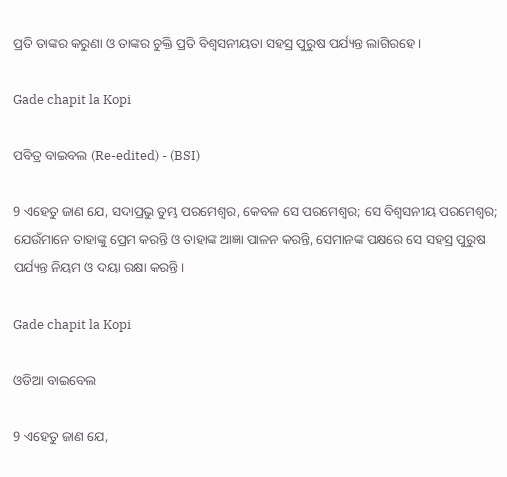ପ୍ରତି ତାଙ୍କର କରୁଣା ଓ ତାଙ୍କର ଚୁକ୍ତି ପ୍ରତି ବିଶ୍ୱସନୀୟତା ସହସ୍ର ପୁରୁଷ ପର୍ଯ୍ୟନ୍ତ ଲାଗିରହେ।

Gade chapit la Kopi

ପବିତ୍ର ବାଇବଲ (Re-edited) - (BSI)

9 ଏହେତୁ ଜାଣ ଯେ, ସଦାପ୍ରଭୁ ତୁମ୍ଭ ପରମେଶ୍ଵର, କେବଳ ସେ ପରମେଶ୍ଵର; ସେ ବିଶ୍ଵସନୀୟ ପରମେଶ୍ଵର; ଯେଉଁମାନେ ତାହାଙ୍କୁ ପ୍ରେମ କରନ୍ତି ଓ ତାହାଙ୍କ ଆଜ୍ଞା ପାଳନ କରନ୍ତି, ସେମାନଙ୍କ ପକ୍ଷରେ ସେ ସହସ୍ର ପୁରୁଷ ପର୍ଯ୍ୟନ୍ତ ନିୟମ ଓ ଦୟା ରକ୍ଷା କରନ୍ତି।

Gade chapit la Kopi

ଓଡିଆ ବାଇବେଲ

9 ଏହେତୁ ଜାଣ ଯେ,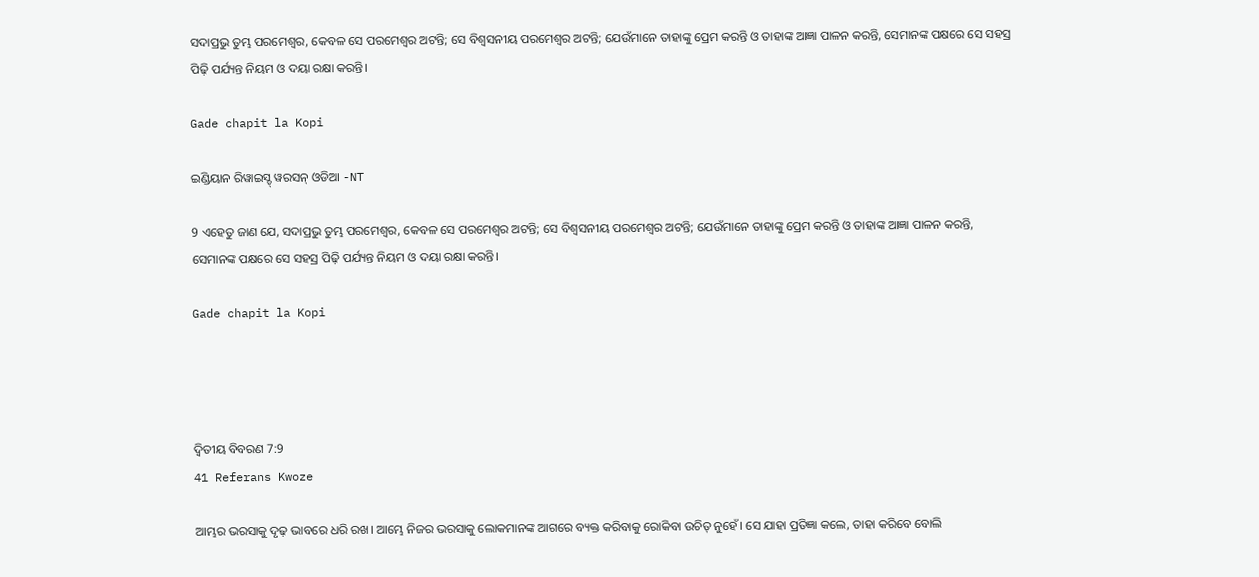ସଦାପ୍ରଭୁ ତୁମ୍ଭ ପରମେଶ୍ୱର, କେବଳ ସେ ପରମେଶ୍ୱର ଅଟନ୍ତି; ସେ ବିଶ୍ୱସନୀୟ ପରମେଶ୍ୱର ଅଟନ୍ତି; ଯେଉଁମାନେ ତାହାଙ୍କୁ ପ୍ରେମ କରନ୍ତି ଓ ତାହାଙ୍କ ଆଜ୍ଞା ପାଳନ କରନ୍ତି, ସେମାନଙ୍କ ପକ୍ଷରେ ସେ ସହସ୍ର ପିଢ଼ି ପର୍ଯ୍ୟନ୍ତ ନିୟମ ଓ ଦୟା ରକ୍ଷା କରନ୍ତି।

Gade chapit la Kopi

ଇଣ୍ଡିୟାନ ରିୱାଇସ୍ଡ୍ ୱରସନ୍ ଓଡିଆ -NT

9 ଏହେତୁ ଜାଣ ଯେ, ସଦାପ୍ରଭୁ ତୁମ୍ଭ ପରମେଶ୍ୱର, କେବଳ ସେ ପରମେଶ୍ୱର ଅଟନ୍ତି; ସେ ବିଶ୍ୱସନୀୟ ପରମେଶ୍ୱର ଅଟନ୍ତି; ଯେଉଁମାନେ ତାହାଙ୍କୁ ପ୍ରେମ କରନ୍ତି ଓ ତାହାଙ୍କ ଆଜ୍ଞା ପାଳନ କରନ୍ତି, ସେମାନଙ୍କ ପକ୍ଷରେ ସେ ସହସ୍ର ପିଢ଼ି ପର୍ଯ୍ୟନ୍ତ ନିୟମ ଓ ଦୟା ରକ୍ଷା କରନ୍ତି।

Gade chapit la Kopi




ଦ୍ଵିତୀୟ ବିବରଣ 7:9
41 Referans Kwoze

ଆମ୍ଭର ଭରସାକୁ ଦୃଢ଼ ଭାବରେ ଧରି ରଖ। ଆମ୍ଭେ ନିଜର ଭରସାକୁ ଲୋକମାନଙ୍କ ଆଗରେ ବ୍ୟକ୍ତ କରିବାକୁ ରୋକିବା ଉଚିତ୍ ନୁହେଁ। ସେ ଯାହା ପ୍ରତିଜ୍ଞା କଲେ, ତାହା କରିବେ ବୋଲି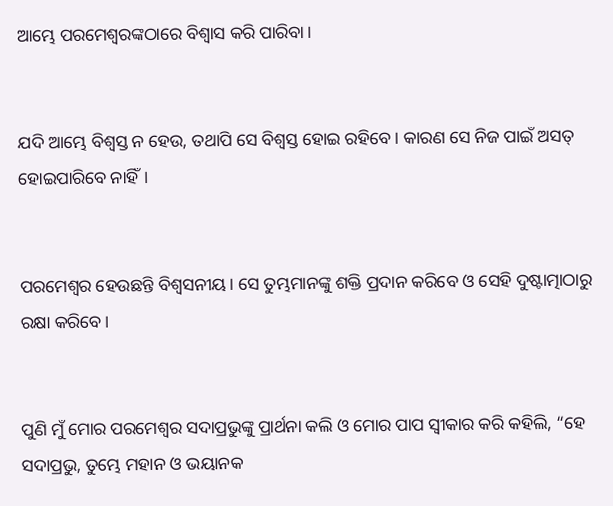ଆମ୍ଭେ ପରମେଶ୍ୱରଙ୍କଠାରେ ବିଶ୍ୱାସ କରି ପାରିବା।


ଯଦି ଆମ୍ଭେ ବିଶ୍ୱସ୍ତ ନ ହେଉ, ତଥାପି ସେ ବିଶ୍ୱସ୍ତ ହୋଇ ରହିବେ। କାରଣ ସେ ନିଜ ପାଇଁ ଅସତ୍ ହୋଇପାରିବେ ନାହିଁ।


ପରମେଶ୍ୱର ହେଉଛନ୍ତି ବିଶ୍ୱସନୀୟ। ସେ ତୁମ୍ଭମାନଙ୍କୁ ଶକ୍ତି ପ୍ରଦାନ କରିବେ ଓ ସେହି ଦୁଷ୍ଟାତ୍ମାଠାରୁ ରକ୍ଷା କରିବେ।


ପୁଣି ମୁଁ ମୋର ପରମେଶ୍ୱର ସଦାପ୍ରଭୁଙ୍କୁ ପ୍ରାର୍ଥନା କଲି ଓ ମୋର ପାପ ସ୍ୱୀକାର କରି କହିଲି, “ହେ ସଦାପ୍ରଭୁ, ତୁମ୍ଭେ ମହାନ ଓ ଭୟାନକ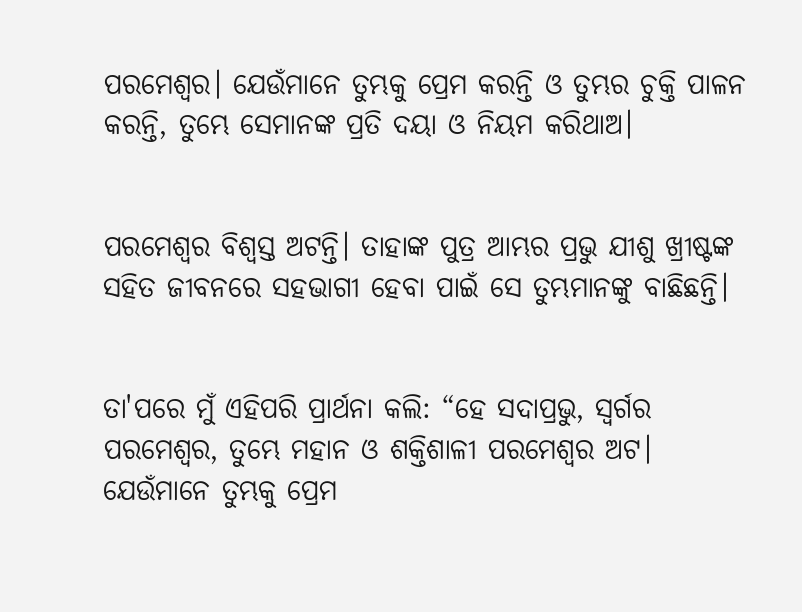ପରମେଶ୍ୱର। ଯେଉଁମାନେ ତୁମ୍ଭକୁ ପ୍ରେମ କରନ୍ତି ଓ ତୁମ୍ଭର ଚୁକ୍ତି ପାଳନ କରନ୍ତି, ତୁମ୍ଭେ ସେମାନଙ୍କ ପ୍ରତି ଦୟା ଓ ନିୟମ କରିଥାଅ।


ପରମେଶ୍ୱର ବିଶ୍ୱସ୍ତ ଅଟନ୍ତି। ତାହାଙ୍କ ପୁତ୍ର ଆମ୍ଭର ପ୍ରଭୁ ଯୀଶୁ ଖ୍ରୀଷ୍ଟଙ୍କ ସହିତ ଜୀବନରେ ସହଭାଗୀ ହେବା ପାଇଁ ସେ ତୁମ୍ଭମାନଙ୍କୁ ବାଛିଛନ୍ତି।


ତା'ପରେ ମୁଁ ଏହିପରି ପ୍ରାର୍ଥନା କଲି: “ହେ ସଦାପ୍ରଭୁ, ସ୍ୱର୍ଗର ପରମେଶ୍ୱର, ତୁମ୍ଭେ ମହାନ ଓ ଶକ୍ତିଶାଳୀ ପରମେଶ୍ୱର ଅଟ। ଯେଉଁମାନେ ତୁମ୍ଭକୁ ପ୍ରେମ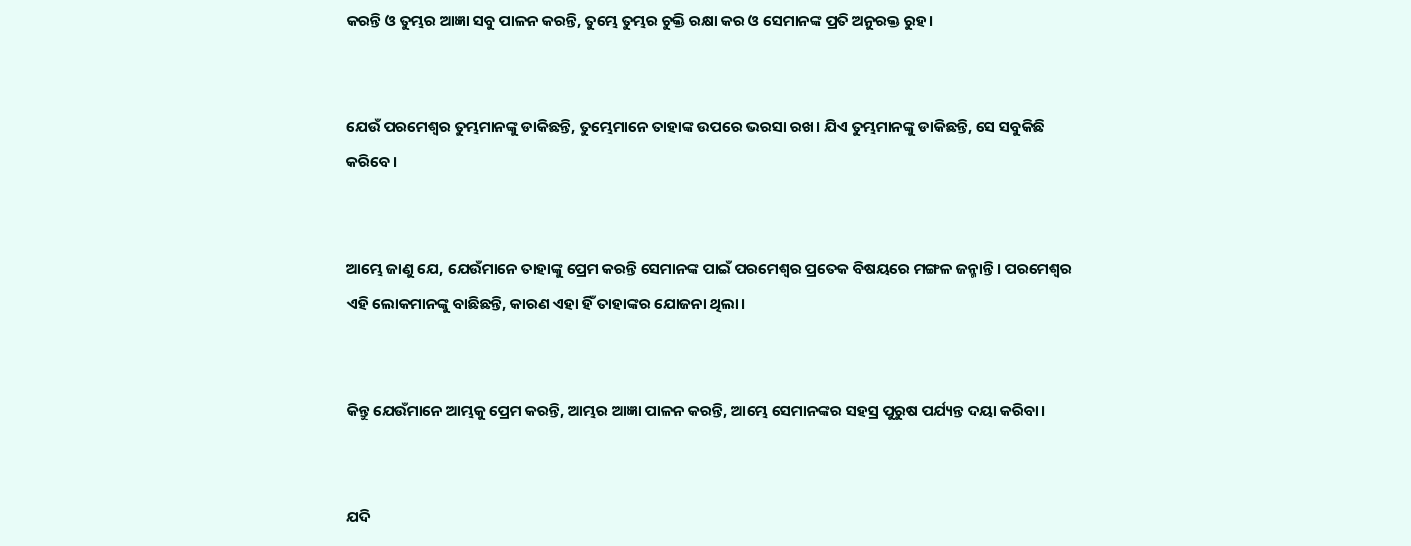କରନ୍ତି ଓ ତୁମ୍ଭର ଆଜ୍ଞା ସବୁ ପାଳନ କରନ୍ତି, ତୁମ୍ଭେ ତୁମ୍ଭର ଚୁକ୍ତି ରକ୍ଷା କର ଓ ସେମାନଙ୍କ ପ୍ରତି ଅନୁରକ୍ତ ରୁହ।


ଯେଉଁ ପରମେଶ୍ୱର ତୁମ୍ଭମାନଙ୍କୁ ଡାକିଛନ୍ତି, ତୁମ୍ଭେମାନେ ତାହାଙ୍କ ଉପରେ ଭରସା ରଖ। ଯିଏ ତୁମ୍ଭମାନଙ୍କୁ ଡାକିଛନ୍ତି, ସେ ସବୁକିଛି କରିବେ।


ଆମ୍ଭେ ଜାଣୁ ଯେ, ଯେଉଁମାନେ ତାହାଙ୍କୁ ପ୍ରେମ କରନ୍ତି ସେମାନଙ୍କ ପାଇଁ ପରମେଶ୍ୱର ପ୍ରତେକ ବିଷୟରେ ମଙ୍ଗଳ ଜନ୍ମାନ୍ତି। ପରମେଶ୍ୱର ଏହି ଲୋକମାନଙ୍କୁ ବାଛିଛନ୍ତି, କାରଣ ଏହା ହିଁ ତାହାଙ୍କର ଯୋଜନା ଥିଲା।


କିନ୍ତୁ ଯେଉଁମାନେ ଆମ୍ଭକୁ ପ୍ରେମ କରନ୍ତି, ଆମ୍ଭର ଆଜ୍ଞା ପାଳନ କରନ୍ତି, ଆମ୍ଭେ ସେମାନଙ୍କର ସହସ୍ର ପୁରୁଷ ପର୍ଯ୍ୟନ୍ତ ଦୟା କରିବା।


ଯଦି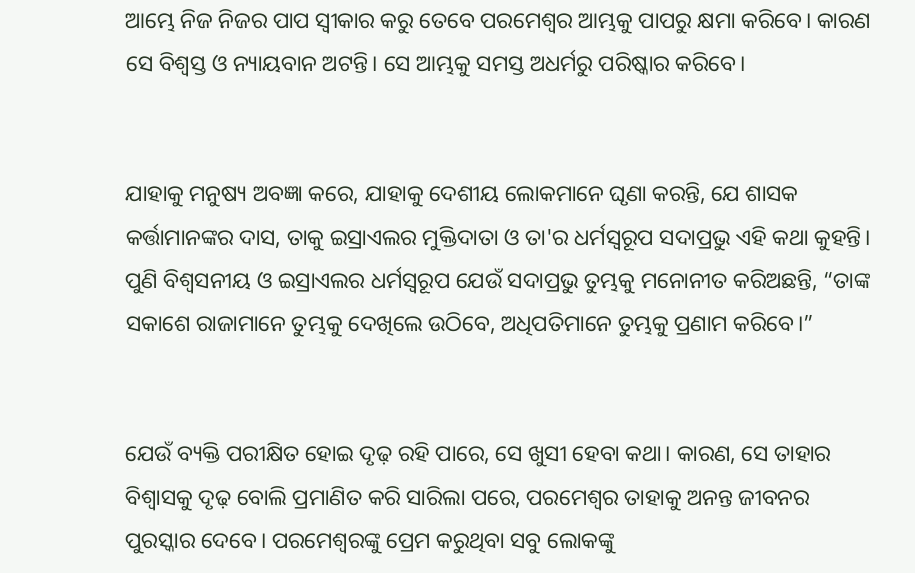ଆମ୍ଭେ ନିଜ ନିଜର ପାପ ସ୍ୱୀକାର କରୁ ତେବେ ପରମେଶ୍ୱର ଆମ୍ଭକୁ ପାପରୁ କ୍ଷମା କରିବେ। କାରଣ ସେ ବିଶ୍ୱସ୍ତ ଓ ନ୍ୟାୟବାନ ଅଟନ୍ତି। ସେ ଆମ୍ଭକୁ ସମସ୍ତ ଅଧର୍ମରୁ ପରିଷ୍କାର କରିବେ।


ଯାହାକୁ ମନୁଷ୍ୟ ଅବଜ୍ଞା କରେ, ଯାହାକୁ ଦେଶୀୟ ଲୋକମାନେ ଘୃଣା କରନ୍ତି, ଯେ ଶାସକ କର୍ତ୍ତାମାନଙ୍କର ଦାସ, ତାକୁ ଇସ୍ରାଏଲର ମୁକ୍ତିଦାତା ଓ ତା'ର ଧର୍ମସ୍ୱରୂପ ସଦାପ୍ରଭୁ ଏହି କଥା କୁହନ୍ତି। ପୁଣି ବିଶ୍ୱସନୀୟ ଓ ଇସ୍ରାଏଲର ଧର୍ମସ୍ୱରୂପ ଯେଉଁ ସଦାପ୍ରଭୁ ତୁମ୍ଭକୁ ମନୋନୀତ କରିଅଛନ୍ତି, “ତାଙ୍କ ସକାଶେ ରାଜାମାନେ ତୁମ୍ଭକୁ ଦେଖିଲେ ଉଠିବେ, ଅଧିପତିମାନେ ତୁମ୍ଭକୁ ପ୍ରଣାମ କରିବେ।”


ଯେଉଁ ବ୍ୟକ୍ତି ପରୀକ୍ଷିତ ହୋଇ ଦୃଢ଼ ରହି ପାରେ, ସେ ଖୁସୀ ହେବା କଥା। କାରଣ, ସେ ତାହାର ବିଶ୍ୱାସକୁ ଦୃଢ଼ ବୋଲି ପ୍ରମାଣିତ କରି ସାରିଲା ପରେ, ପରମେଶ୍ୱର ତାହାକୁ ଅନନ୍ତ ଜୀବନର ପୁରସ୍କାର ଦେବେ। ପରମେଶ୍ୱରଙ୍କୁ ପ୍ରେମ କରୁଥିବା ସବୁ ଲୋକଙ୍କୁ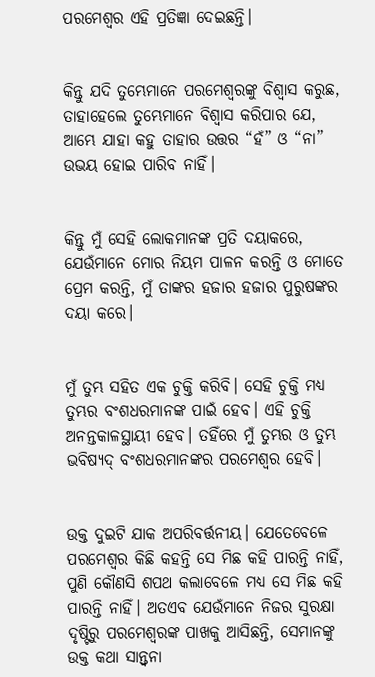ପରମେଶ୍ୱର ଏହି ପ୍ରତିଜ୍ଞା ଦେଇଛନ୍ତି।


କିନ୍ତୁ ଯଦି ତୁମ୍ଭେମାନେ ପରମେଶ୍ୱରଙ୍କୁ ବିଶ୍ୱାସ କରୁଛ, ତାହାହେଲେ ତୁମ୍ଭେମାନେ ବିଶ୍ୱାସ କରିପାର ଯେ, ଆମ୍ଭେ ଯାହା କହୁ ତାହାର ଉତ୍ତର “ହଁ” ଓ “ନା” ଉଭୟ ହୋଇ ପାରିବ ନାହିଁ।


କିନ୍ତୁ ମୁଁ ସେହି ଲୋକମାନଙ୍କ ପ୍ରତି ଦୟାକରେ, ଯେଉଁମାନେ ମୋର ନିୟମ ପାଳନ କରନ୍ତି ଓ ମୋତେ ପ୍ରେମ କରନ୍ତି, ମୁଁ ତାଙ୍କର ହଜାର ହଜାର ପୁରୁଷଙ୍କର ଦୟା କରେ।


ମୁଁ ତୁମ୍ଭ ସହିତ ଏକ ଚୁକ୍ତି କରିବି। ସେହି ଚୁକ୍ତି ମଧ୍ୟ ତୁମ୍ଭର ବଂଶଧରମାନଙ୍କ ପାଇଁ ହେବ। ଏହି ଚୁକ୍ତି ଅନନ୍ତକାଳସ୍ଥାୟୀ ହେବ। ତହିଁରେ ମୁଁ ତୁମ୍ଭର ଓ ତୁମ୍ଭ ଭବିଷ୍ୟ‌ଦ୍‌ ବଂଶଧରମାନଙ୍କର ପରମେଶ୍ୱର ହେବି।


ଉକ୍ତ ଦୁଇଟି ଯାକ ଅପରିବର୍ତ୍ତନୀୟ। ଯେତେବେଳେ ପରମେଶ୍ୱର କିଛି କହନ୍ତି ସେ ମିଛ କହି ପାରନ୍ତି ନାହିଁ, ପୁଣି କୌଣସି ଶପଥ କଲାବେଳେ ମଧ୍ୟ ସେ ମିଛ କହି ପାରନ୍ତି ନାହିଁ। ଅତଏବ ଯେଉଁମାନେ ନିଜର ସୁରକ୍ଷା ଦୃଷ୍ଟିରୁ ପରମେଶ୍ୱରଙ୍କ ପାଖକୁ ଆସିଛନ୍ତି, ସେମାନଙ୍କୁ ଉକ୍ତ କଥା ସାନ୍ତ୍ୱନା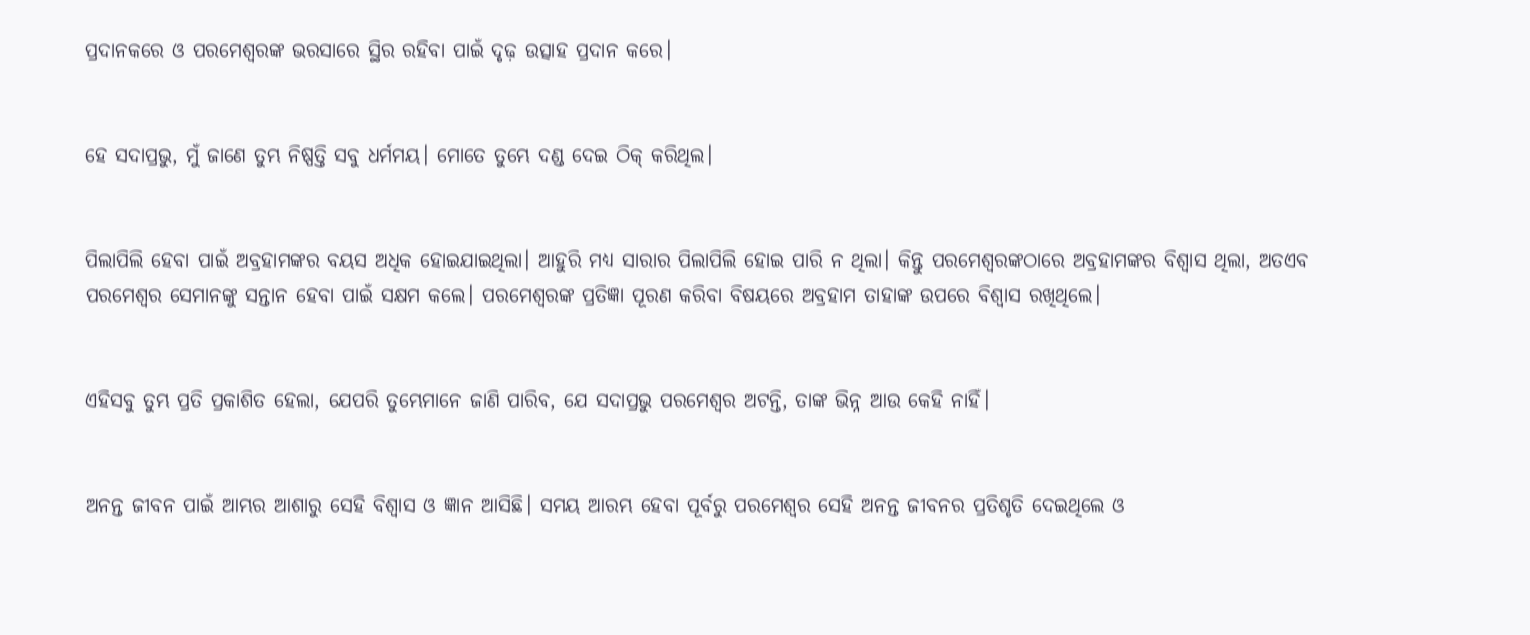ପ୍ରଦାନକରେ ଓ ପରମେଶ୍ୱରଙ୍କ ଭରସାରେ ସ୍ଥିର ରହିବା ପାଇଁ ଦୃଢ଼ ଉତ୍ସାହ ପ୍ରଦାନ କରେ।


ହେ ସଦାପ୍ରଭୁ, ମୁଁ ଜାଣେ ତୁମ୍ଭ ନିଷ୍ପତ୍ତି ସବୁ ଧର୍ମମୟ। ମୋତେ ତୁମ୍ଭେ ଦଣ୍ଡ ଦେଇ ଠିକ୍ କରିଥିଲ।


ପିଲାପିଲି ହେବା ପାଇଁ ଅବ୍ରହାମଙ୍କର ବୟସ ଅଧିକ ହୋଇଯାଇଥିଲା। ଆହୁରି ମଧ୍ୟ ସାରାର ପିଲାପିଲି ହୋଇ ପାରି ନ ଥିଲା। କିନ୍ତୁ ପରମେଶ୍ୱରଙ୍କଠାରେ ଅବ୍ରହାମଙ୍କର ବିଶ୍ୱାସ ଥିଲା, ଅତଏବ ପରମେଶ୍ୱର ସେମାନଙ୍କୁ ସନ୍ତାନ ହେବା ପାଇଁ ସକ୍ଷମ କଲେ। ପରମେଶ୍ୱରଙ୍କ ପ୍ରତିଜ୍ଞା ପୂରଣ କରିବା ବିଷୟରେ ଅବ୍ରହାମ ତାହାଙ୍କ ଉପରେ ବିଶ୍ୱାସ ରଖିଥିଲେ।


ଏହିସବୁ ତୁମ୍ଭ ପ୍ରତି ପ୍ରକାଶିତ ହେଲା, ଯେପରି ତୁମ୍ଭେମାନେ ଜାଣି ପାରିବ, ଯେ ସଦାପ୍ରଭୁ ପରମେଶ୍ୱର ଅଟନ୍ତି, ତାଙ୍କ ଭିନ୍ନ ଆଉ କେହି ନାହିଁ।


ଅନନ୍ତ ଜୀବନ ପାଇଁ ଆମ୍ଭର ଆଶାରୁ ସେହି ବିଶ୍ୱାସ ଓ ଜ୍ଞାନ ଆସିଛି। ସମୟ ଆରମ୍ଭ ହେବା ପୂର୍ବରୁ ପରମେଶ୍ୱର ସେହି ଅନନ୍ତ ଜୀବନର ପ୍ରତିଶୃତି ଦେଇଥିଲେ ଓ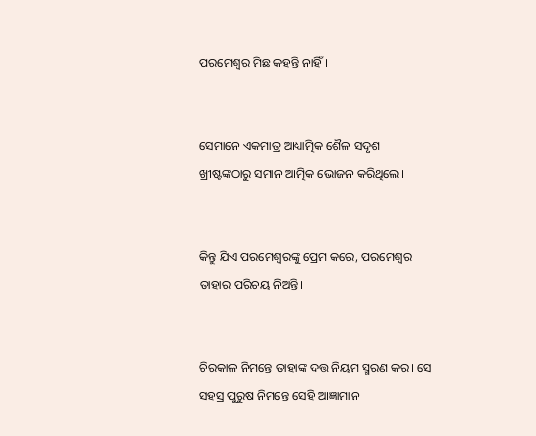ପରମେଶ୍ୱର ମିଛ କହନ୍ତି ନାହିଁ।


ସେମାନେ ଏକମାତ୍ର ଆଧ୍ୟାତ୍ମିକ ଶୈଳ ସଦୃଶ ଖ୍ରୀଷ୍ଟଙ୍କଠାରୁ ସମାନ ଆତ୍ମିକ ଭୋଜନ କରିଥିଲେ।


କିନ୍ତୁ ଯିଏ ପରମେଶ୍ୱରଙ୍କୁ ପ୍ରେମ କରେ, ପରମେଶ୍ୱର ତାହାର ପରିଚୟ ନିଅନ୍ତି।


ଚିରକାଳ ନିମନ୍ତେ ତାହାଙ୍କ ଦତ୍ତ ନିୟମ ସ୍ମରଣ କର। ସେ ସହସ୍ର ପୁରୁଷ ନିମନ୍ତେ ସେହି ଆଜ୍ଞାମାନ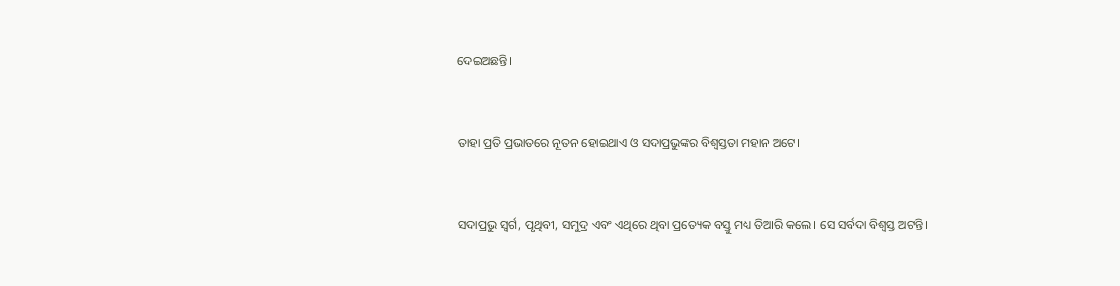ଦେଇଅଛନ୍ତି।


ତାହା ପ୍ରତି ପ୍ରଭାତରେ ନୂତନ ହୋଇଥାଏ ଓ ସଦାପ୍ରଭୁଙ୍କର ବିଶ୍ୱସ୍ତତା ମହାନ ଅଟେ।


ସଦାପ୍ରଭୁ ସ୍ୱର୍ଗ, ପୃଥିବୀ, ସମୁଦ୍ର ଏବଂ ଏଥିରେ ଥିବା ପ୍ରତ୍ୟେକ ବସ୍ତୁ ମଧ୍ୟ ତିଆରି କଲେ। ସେ ସର୍ବଦା ବିଶ୍ୱସ୍ତ ଅଟନ୍ତି।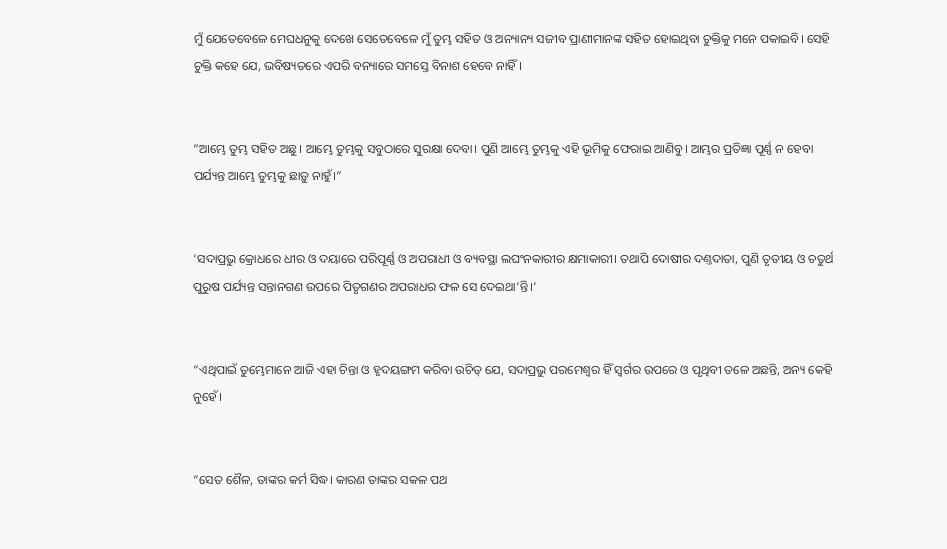ମୁଁ ଯେତେବେଳେ ମେଘଧନୁକୁ ଦେଖେ ସେତେବେଳେ ମୁଁ ତୁମ୍ଭ ସହିତ ଓ ଅନ୍ୟାନ୍ୟ ସଜୀବ ପ୍ରାଣୀମାନଙ୍କ ସହିତ ହୋଇଥିବା ଚୁକ୍ତିକୁ ମନେ ପକାଇବି। ସେହି ଚୁକ୍ତି କହେ ଯେ, ଭବିଷ୍ୟତରେ ଏପରି ବନ୍ୟାରେ ସମସ୍ତେ ବିନାଶ ହେବେ ନାହିଁ।


“ଆମ୍ଭେ ତୁମ୍ଭ ସହିତ ଅଛୁ। ଆମ୍ଭେ ତୁମ୍ଭକୁ ସବୁଠାରେ ସୁରକ୍ଷା ଦେବା। ପୁଣି ଆମ୍ଭେ ତୁମ୍ଭକୁ ଏହି ଭୂମିକୁ ଫେରାଇ ଆଣିବୁ। ଆମ୍ଭର ପ୍ରତିଜ୍ଞା ପୂର୍ଣ୍ଣ ନ ହେବା ପର୍ଯ୍ୟନ୍ତ ଆମ୍ଭେ ତୁମ୍ଭକୁ ଛାଡ଼ୁ ନାହୁଁ।”


‘ସଦାପ୍ରଭୁ କ୍ରୋଧରେ ଧୀର ଓ ଦୟାରେ ପରିପୂର୍ଣ୍ଣ ଓ ଅପରାଧୀ ଓ ବ୍ୟବସ୍ଥା ଲଘଂନକାରୀର କ୍ଷମାକାରୀ। ତଥାପି ଦୋଷୀର ଦଣ୍ତଦାତା, ପୁଣି ତୃତୀୟ ଓ ଚତୁର୍ଥ ପୁରୁଷ ପର୍ଯ୍ୟନ୍ତ ସନ୍ତାନଗଣ ଉପରେ ପିତୃଗଣର ଅପରାଧର ଫଳ ସେ ଦେଇଥା’ନ୍ତି।’


“ଏଥିପାଇଁ ତୁମ୍ଭେମାନେ ଆଜି ଏହା ଚିନ୍ତା ଓ ହୃଦୟଙ୍ଗମ କରିବା ଉଚିତ୍ ଯେ, ସଦାପ୍ରଭୁ ପରମେଶ୍ୱର ହିଁ ସ୍ୱର୍ଗର ଉପରେ ଓ ପୃଥିବୀ ତଳେ ଅଛନ୍ତି, ଅନ୍ୟ କେହି ନୁହେଁ।


“ସେତ ଶୈଳ, ତାଙ୍କର କର୍ମ ସିଦ୍ଧ। କାରଣ ତାଙ୍କର ସକଳ ପଥ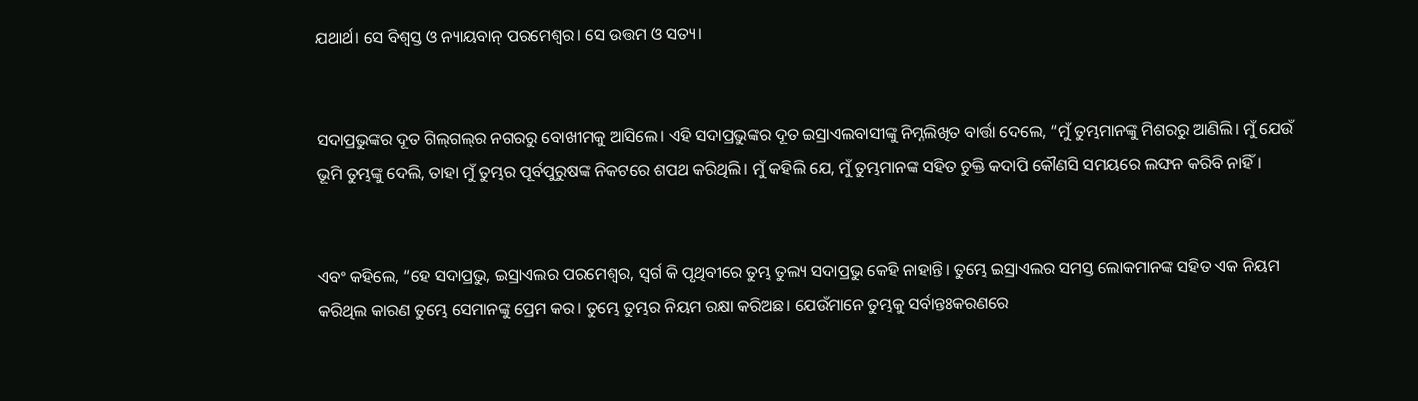ଯଥାର୍ଥ। ସେ ବିଶ୍ୱସ୍ତ ଓ ନ୍ୟାୟବାନ୍ ପରମେଶ୍ୱର। ସେ ଉତ୍ତମ ଓ ସତ୍ୟ।


ସଦାପ୍ରଭୁଙ୍କର ଦୂତ ଗି‌‌ଲ୍‌‌ଗ‌‌ଲ୍‌‌ର ନଗରରୁ ବୋଖୀମକୁ ଆସିଲେ। ଏହି ସଦାପ୍ରଭୁଙ୍କର ଦୂତ ଇସ୍ରାଏଲବାସୀଙ୍କୁ ନିମ୍ନଲିଖିତ ବାର୍ତ୍ତା ଦେଲେ, “ମୁଁ ତୁମ୍ଭମାନଙ୍କୁ ମିଶରରୁ ଆଣିଲି। ମୁଁ ଯେଉଁ ଭୂମି ତୁମ୍ଭଙ୍କୁ ଦେଲି, ତାହା ମୁଁ ତୁମ୍ଭର ପୂର୍ବପୁରୁଷଙ୍କ ନିକଟରେ ଶପଥ କରିଥିଲି। ମୁଁ କହିଲି ଯେ, ମୁଁ ତୁମ୍ଭମାନଙ୍କ ସହିତ ଚୁକ୍ତି କଦାପି କୌଣସି ସମୟରେ ଲଙ୍ଘନ କରିବି ନାହିଁ।


ଏବଂ କହିଲେ, “ହେ ସଦାପ୍ରଭୁ, ଇସ୍ରାଏଲର ପରମେଶ୍ୱର, ସ୍ୱର୍ଗ କି ପୃଥିବୀରେ ତୁମ୍ଭ ତୁଲ୍ୟ ସଦାପ୍ରଭୁ କେହି ନାହାନ୍ତି। ତୁମ୍ଭେ ଇସ୍ରାଏଲର ସମସ୍ତ ଲୋକମାନଙ୍କ ସହିତ ଏକ ନିୟମ କରିଥିଲ କାରଣ ତୁମ୍ଭେ ସେମାନଙ୍କୁ ପ୍ରେମ କର। ତୁମ୍ଭେ ତୁମ୍ଭର ନିୟମ ରକ୍ଷା କରିଅଛ। ଯେଉଁମାନେ ତୁମ୍ଭକୁ ସର୍ବାନ୍ତଃକରଣରେ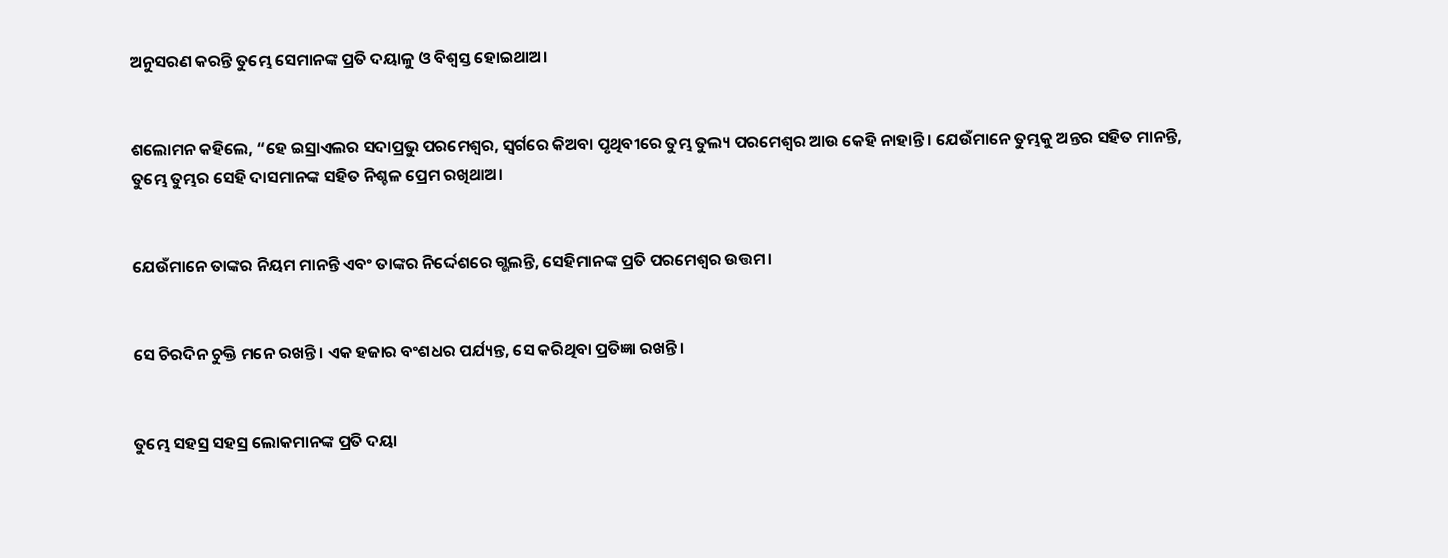ଅନୁସରଣ କରନ୍ତି ତୁମ୍ଭେ ସେମାନଙ୍କ ପ୍ରତି ଦୟାଳୁ ଓ ବିଶ୍ୱସ୍ତ ହୋଇଥାଅ।


ଶଲୋମନ କହିଲେ, “ହେ ଇସ୍ରାଏଲର ସଦାପ୍ରଭୁ ପରମେଶ୍ୱର, ସ୍ୱର୍ଗରେ କିଅବା ପୃଥିବୀରେ ତୁମ୍ଭ ତୁଲ୍ୟ ପରମେଶ୍ୱର ଆଉ କେହି ନାହାନ୍ତି। ଯେଉଁମାନେ ତୁମ୍ଭକୁ ଅନ୍ତର ସହିତ ମାନନ୍ତି, ତୁମ୍ଭେ ତୁମ୍ଭର ସେହି ଦାସମାନଙ୍କ ସହିତ ନିଶ୍ଚଳ ପ୍ରେମ ରଖିଥାଅ।


ଯେଉଁମାନେ ତାଙ୍କର ନିୟମ ମାନନ୍ତି ଏବଂ ତାଙ୍କର ନିର୍ଦ୍ଦେଶରେ ଗ୍ଭଲନ୍ତି, ସେହିମାନଙ୍କ ପ୍ରତି ପରମେଶ୍ୱର ଉତ୍ତମ।


ସେ ଚିରଦିନ ଚୁକ୍ତି ମନେ ରଖନ୍ତି। ଏକ ହଜାର ବଂଶଧର ପର୍ଯ୍ୟନ୍ତ, ସେ କରିଥିବା ପ୍ରତିଜ୍ଞା ରଖନ୍ତି।


ତୁମ୍ଭେ ସହସ୍ର ସହସ୍ର ଲୋକମାନଙ୍କ ପ୍ରତି ଦୟା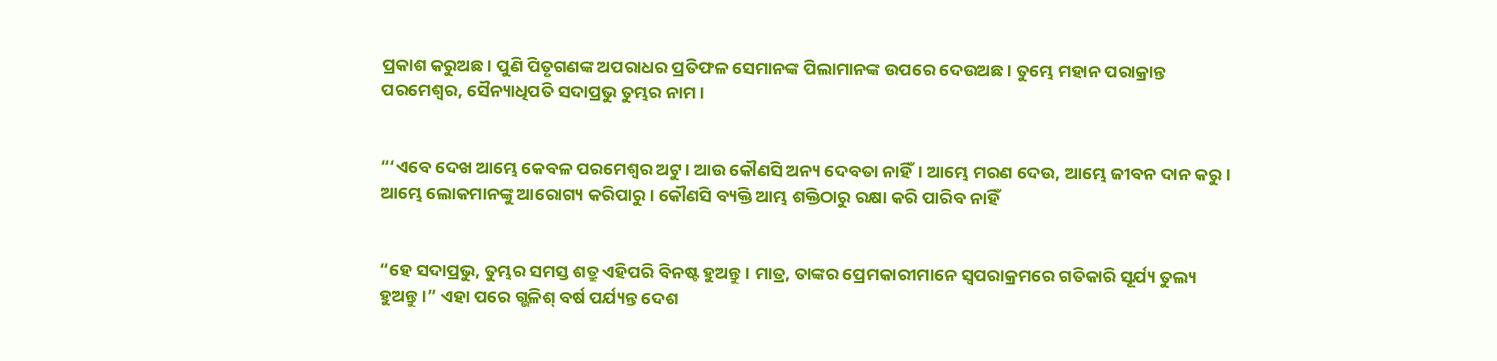ପ୍ରକାଶ କରୁଅଛ। ପୁଣି ପିତୃଗଣଙ୍କ ଅପରାଧର ପ୍ରତିଫଳ ସେମାନଙ୍କ ପିଲାମାନଙ୍କ ଉପରେ ଦେଉଅଛ। ତୁମ୍ଭେ ମହାନ ପରାକ୍ରାନ୍ତ ପରମେଶ୍ୱର, ସୈନ୍ୟାଧିପତି ସଦାପ୍ରଭୁ ତୁମ୍ଭର ନାମ।


“‘ଏବେ ଦେଖ ଆମ୍ଭେ କେବଳ ପରମେଶ୍ୱର ଅଟୁ। ଆଉ କୌଣସି ଅନ୍ୟ ଦେବତା ନାହିଁ। ଆମ୍ଭେ ମରଣ ଦେଉ, ଆମ୍ଭେ ଜୀବନ ଦାନ କରୁ। ଆମ୍ଭେ ଲୋକମାନଙ୍କୁ ଆରୋଗ୍ୟ କରିପାରୁ। କୌଣସି ବ୍ୟକ୍ତି ଆମ୍ଭ ଶକ୍ତିଠାରୁ ରକ୍ଷା କରି ପାରିବ ନାହିଁ


“ହେ ସଦାପ୍ରଭୁ, ତୁମ୍ଭର ସମସ୍ତ ଶତ୍ରୁ ଏହିପରି ବିନଷ୍ଟ ହୁଅନ୍ତୁ। ମାତ୍ର, ତାଙ୍କର ପ୍ରେମକାରୀମାନେ ସ୍ୱପରାକ୍ରମରେ ଗତିକାରି ସୂର୍ଯ୍ୟ ତୁଲ୍ୟ ହୁଅନ୍ତୁ।” ଏହା ପରେ ଗ୍ଭଳିଶ୍ ବର୍ଷ ପର୍ଯ୍ୟନ୍ତ ଦେଶ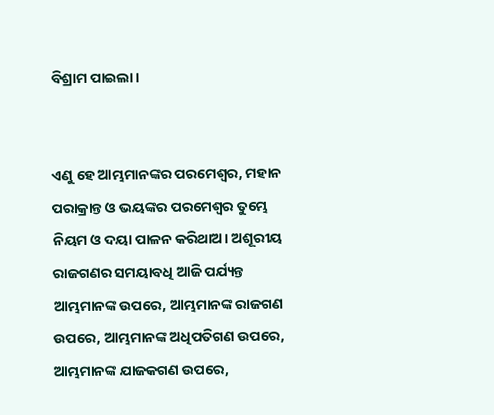ବିଶ୍ରାମ ପାଇଲା।


ଏଣୁ ହେ ଆମ୍ଭମାନଙ୍କର ପରମେଶ୍ୱର, ମହାନ ପରାକ୍ରାନ୍ତ ଓ ଭୟଙ୍କର ପରମେଶ୍ୱର ତୁମ୍ଭେ ନିୟମ ଓ ଦୟା ପାଳନ କରିଥାଅ। ଅଶୂରୀୟ ରାଜଗଣର ସମୟାବଧି ଆଜି ପର୍ଯ୍ୟନ୍ତ ଆମ୍ଭମାନଙ୍କ ଉପରେ, ଆମ୍ଭମାନଙ୍କ ରାଜଗଣ ଉପରେ, ଆମ୍ଭମାନଙ୍କ ଅଧିପତିଗଣ ଉପରେ, ଆମ୍ଭମାନଙ୍କ ଯାଜକଗଣ ଉପରେ,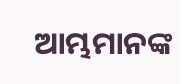ଆମ୍ଭମାନଙ୍କ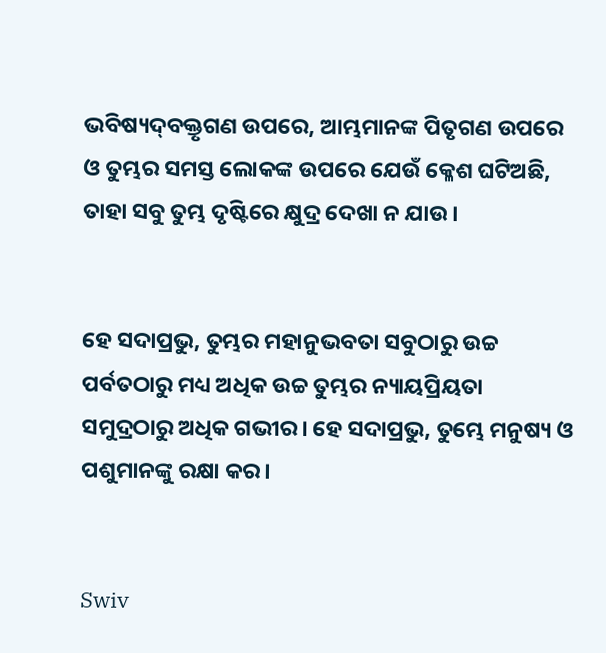ଭବିଷ୍ୟ‌ଦ୍‌ବକ୍ତୃଗଣ ଉପରେ, ଆମ୍ଭମାନଙ୍କ ପିତୃଗଣ ଉପରେ ଓ ତୁମ୍ଭର ସମସ୍ତ ଲୋକଙ୍କ ଉପରେ ଯେଉଁ କ୍ଳେଶ ଘଟିଅଛି, ତାହା ସବୁ ତୁମ୍ଭ ଦୃଷ୍ଟିରେ କ୍ଷୁଦ୍ର ଦେଖା ନ ଯାଉ।


ହେ ସଦାପ୍ରଭୁ, ତୁମ୍ଭର ମହାନୁଭବତା ସବୁଠାରୁ ଉଚ୍ଚ ପର୍ବତଠାରୁ ମଧ୍ୟ ଅଧିକ ଉଚ୍ଚ ତୁମ୍ଭର ନ୍ୟାୟପ୍ରିୟତା ସମୁଦ୍ରଠାରୁ ଅଧିକ ଗଭୀର। ହେ ସଦାପ୍ରଭୁ, ତୁମ୍ଭେ ମନୁଷ୍ୟ ଓ ପଶୁମାନଙ୍କୁ ରକ୍ଷା କର।


Swiv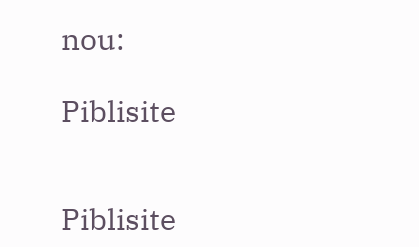nou:

Piblisite


Piblisite